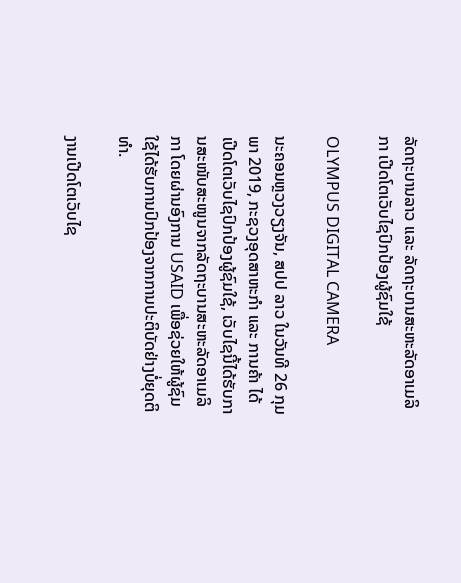ລັດຖະບານລາວ ແລະ ລັດຖະບານສະຫະລັດອາເມລິກາ ເປີດໂຕເວັບໄຊປົກປ້ອງຜູ້ຊົມໃຊ້

OLYMPUS DIGITAL CAMERA

ນະຄອນຫຼວງວຽງຈັນ, ສປປ ລາວ ໃນວັນທີ 26 ກຸມພາ 2019, ກະຊວງອຸດສາຫະກຳ ແລະ ການຄ້າ ໄດ້ເປີດໂຕເວັບໄຊປົກປ້ອງຜູ້ຊົມໃຊ້, ເວັບໄຊນີ້ໄດ້ຮັບການສະໜັບສະໜູນຈາກລັດຖະບານສະຫະລັດອາເມລິກາ ໂດຍຜ່ານອົງການ USAID ເພື່ອຊ່ວຍໃຫ້ຜູ້ຊົມໃຊ້ໄດ້ຮັບການປົກປ້ອງຈາກການປະຕິບັດຢ່າງບໍ່ຍຸດຕິທຳ.

ງານເປີດໂຕເວັບໄຊ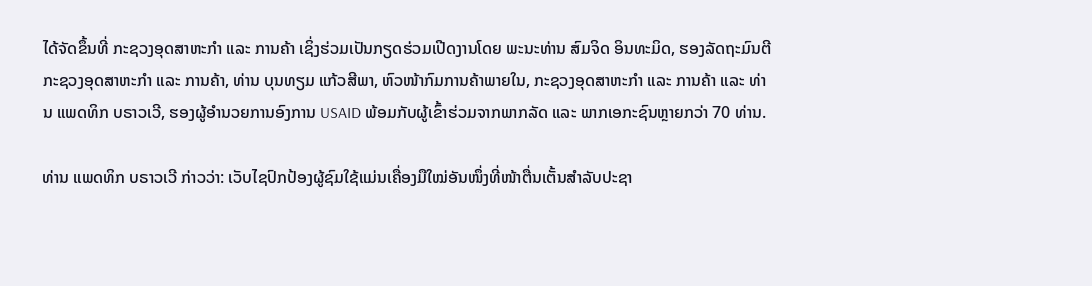ໄດ້ຈັດຂຶ້ນທີ່ ກະຊວງອຸດສາຫະກຳ ແລະ ການຄ້າ ເຊິ່ງຮ່ວມເປັນກຽດຮ່ວມເປີດງານໂດຍ ພະນະທ່ານ ສົມຈິດ ອິນທະມິດ, ຮອງລັດຖະມົນຕີກະຊວງອຸດສາຫະກຳ ແລະ ການຄ້າ, ທ່ານ ບຸນທຽມ ແກ້ວສີພາ, ຫົວໜ້າກົມການຄ້າພາຍໃນ, ກະຊວງອຸດສາຫະກຳ ແລະ ການຄ້າ ແລະ ທ່ານ ແພດທິກ ບຣາວເວີ, ຮອງຜູ້ອຳນວຍການອົງການ USAID ພ້ອມກັບຜູ້ເຂົ້າຮ່ວມຈາກພາກລັດ ແລະ ພາກເອກະຊົນຫຼາຍກວ່າ 70 ທ່ານ.

ທ່ານ ແພດທິກ ບຣາວເວີ ກ່າວວ່າ: ເວັບໄຊປົກປ້ອງຜູ້ຊົມໃຊ້ແມ່ນເຄື່ອງມືໃໝ່ອັນໜຶ່ງທີ່ໜ້າຕື່ນເຕັ້ນສຳລັບປະຊາ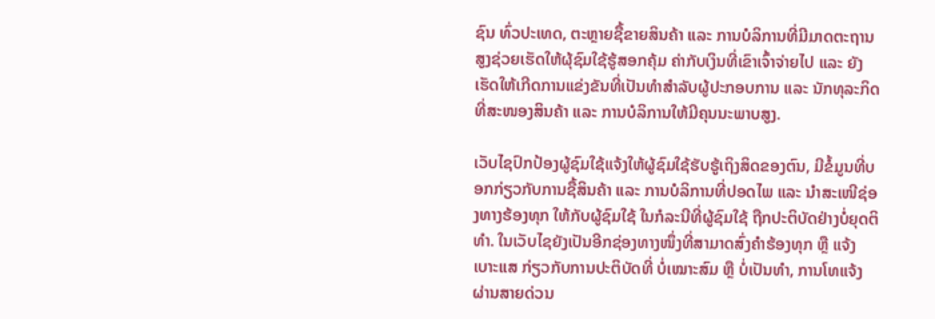ຊົນ ທົ່ວປະເທດ, ຕະຫຼາຍຊື້ຂາຍສິນຄ້າ ແລະ ການບໍລິການທີ່ມີມາດຕະຖານສູງຊ່ວຍເຮັດໃຫ້ຜຸ້ຊົມໃຊ້ຮູ້ສອກຄຸ້ມ ຄ່າກັບເງິນທີ່ເຂົາເຈົ້າຈ່າຍໄປ ແລະ ຍັງເຮັດໃຫ້ເກີດການແຂ່ງຂັນທີ່ເປັນທຳສຳລັບຜູ້ປະກອບການ ແລະ ນັກທຸລະກິດ ທີ່ສະໜອງສິນຄ້າ ແລະ ການບໍລິການໃຫ້ມີຄຸນນະພາບສູງ.

ເວັບໄຊປົກປ້ອງຜູ້ຊົມໃຊ້ແຈ້ງໃຫ້ຜູ້ຊົມໃຊ້ຮັບຮູ້ເຖິງສິດຂອງຕົນ, ມີຂໍ້ມູນທີ່ບອກກ່ຽວກັບການຊື້ສິນຄ້າ ແລະ ການບໍລິການທີ່ປອດໄພ ແລະ ນຳສະເໜີຊ່ອງທາງຮ້ອງທຸກ ໃຫ້ກັບຜູ້ຊົມໃຊ້ ໃນກໍລະນີທີ່ຜູ້ຊົມໃຊ້ ຖືກປະຕິບັດຢ່າງບໍ່ຍຸດຕິທຳ. ໃນເວັບໄຊຍັງເປັນອີກຊ່ອງທາງໜຶ່ງທີ່ສາມາດສົ່ງຄຳຮ້ອງທຸກ ຫຼື ແຈ້ງເບາະແສ ກ່ຽວກັບການປະຕິບັດທີ່ ບໍ່ເໝາະສົມ ຫຼື ບໍ່ເປັນທຳ, ການໂທແຈ້ງຜ່ານສາຍດ່ວນ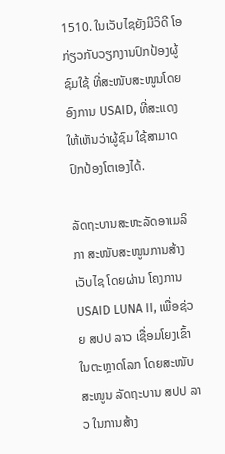1510. ໃນເວັບໄຊຍັງມີວິດີ ໂອກ່ຽວກັບວຽກງານປົກປ້ອງຜູ້ຊົມໃຊ້ ທີ່ສະໜັບສະໜູນໂດຍ ອົງການ USAID, ທີ່ສະແດງໃຫ້ເຫັນວ່າຜູ້ຊົມ ໃຊ້ສາມາດປົກປ້ອງໂຕເອງໄດ້.

ລັດຖະບານສະຫະລັດອາເມລິກາ ສະໜັບສະໜູນການສ້າງເວັບໄຊ ໂດຍຜ່ານ ໂຄງການ USAID LUNA II, ເພື່ອຊ່ວຍ ສປປ ລາວ ເຊື່ອມໂຍງເຂົ້າໃນຕະຫຼາດໂລກ ໂດຍສະໜັບສະໜູນ ລັດຖະບານ ສປປ ລາວ ໃນການສ້າງ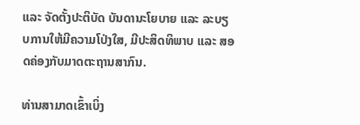ແລະ ຈັດຕັ້ງປະຕິບັດ ບັນດານະໂຍບາຍ ແລະ ລະບຽບການໃຫ້ມີຄວາມໂປ່ງໃສ, ມີປະສິດທິພາບ ແລະ ສອດຄ່ອງກັບມາດຕະຖານສາກົນ.

ທ່ານສາມາດເຂົ້າເບິ່ງ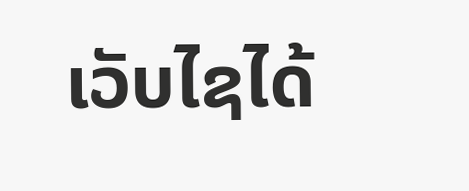ເວັບໄຊໄດ້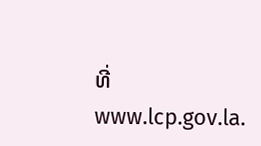ທີ່ www.lcp.gov.la.